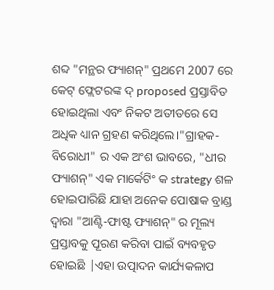ଶବ୍ଦ "ମନ୍ଥର ଫ୍ୟାଶନ୍" ପ୍ରଥମେ 2007 ରେ କେଟ୍ ଫ୍ଲେଟରଙ୍କ ଦ୍ proposed ପ୍ରସ୍ତାବିତ ହୋଇଥିଲା ଏବଂ ନିକଟ ଅତୀତରେ ସେ ଅଧିକ ଧ୍ୟାନ ଗ୍ରହଣ କରିଥିଲେ।"ଗ୍ରାହକ-ବିରୋଧୀ" ର ଏକ ଅଂଶ ଭାବରେ, "ଧୀର ଫ୍ୟାଶନ୍" ଏକ ମାର୍କେଟିଂ କ strategy ଶଳ ହୋଇପାରିଛି ଯାହା ଅନେକ ପୋଷାକ ବ୍ରାଣ୍ଡ ଦ୍ୱାରା "ଆଣ୍ଟି-ଫାଷ୍ଟ ଫ୍ୟାଶନ୍" ର ମୂଲ୍ୟ ପ୍ରସ୍ତାବକୁ ପୂରଣ କରିବା ପାଇଁ ବ୍ୟବହୃତ ହୋଇଛି |ଏହା ଉତ୍ପାଦନ କାର୍ଯ୍ୟକଳାପ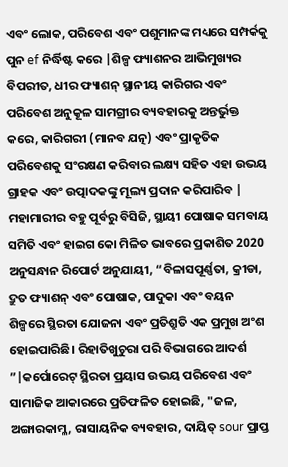ଏବଂ ଲୋକ, ପରିବେଶ ଏବଂ ପଶୁମାନଙ୍କ ମଧ୍ୟରେ ସମ୍ପର୍କକୁ ପୁନ ef ନିର୍ଦ୍ଧିଷ୍ଟ କରେ |ଶିଳ୍ପ ଫ୍ୟାଶନର ଆଭିମୁଖ୍ୟର ବିପରୀତ, ଧୀର ଫ୍ୟାଶନ୍ ସ୍ଥାନୀୟ କାରିଗର ଏବଂ ପରିବେଶ ଅନୁକୂଳ ସାମଗ୍ରୀର ବ୍ୟବହାରକୁ ଅନ୍ତର୍ଭୁକ୍ତ କରେ, କାରିଗରୀ (ମାନବ ଯତ୍ନ) ଏବଂ ପ୍ରାକୃତିକ ପରିବେଶକୁ ସଂରକ୍ଷଣ କରିବାର ଲକ୍ଷ୍ୟ ସହିତ ଏହା ଉଭୟ ଗ୍ରାହକ ଏବଂ ଉତ୍ପାଦକଙ୍କୁ ମୂଲ୍ୟ ପ୍ରଦାନ କରିପାରିବ |
ମହାମାରୀର ବହୁ ପୂର୍ବରୁ ବିସିଜି, ସ୍ଥାୟୀ ପୋଷାକ ସମବାୟ ସମିତି ଏବଂ ହାଇଗ କୋ ମିଳିତ ଭାବରେ ପ୍ରକାଶିତ 2020 ଅନୁସନ୍ଧାନ ରିପୋର୍ଟ ଅନୁଯାୟୀ, “ବିଳାସପୂର୍ଣ୍ଣତା, କ୍ରୀଡା, ଦ୍ରୁତ ଫ୍ୟାଶନ୍ ଏବଂ ପୋଷାକ, ପାଦୁକା ଏବଂ ବୟନ ଶିଳ୍ପରେ ସ୍ଥିରତା ଯୋଜନା ଏବଂ ପ୍ରତିଶ୍ରୁତି ଏକ ପ୍ରମୁଖ ଅଂଶ ହୋଇପାରିଛି। ରିହାତିଖୁଚୁରା ପରି ବିଭାଗରେ ଆଦର୍ଶ ”|କର୍ପୋରେଟ୍ ସ୍ଥିରତା ପ୍ରୟାସ ଉଭୟ ପରିବେଶ ଏବଂ ସାମାଜିକ ଆକାରରେ ପ୍ରତିଫଳିତ ହୋଇଛି, "ଜଳ, ଅଙ୍ଗାରକାମ୍ଳ, ରାସାୟନିକ ବ୍ୟବହାର, ଦାୟିତ୍ sour ପ୍ରାପ୍ତ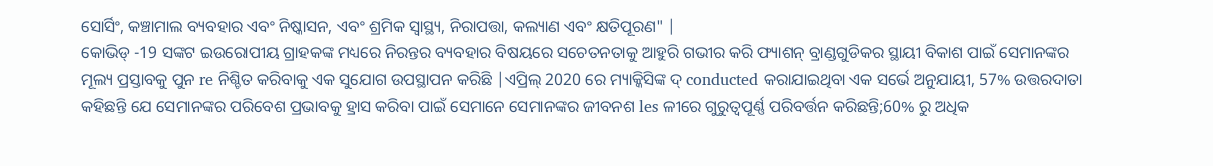ସୋର୍ସିଂ, କଞ୍ଚାମାଲ ବ୍ୟବହାର ଏବଂ ନିଷ୍କାସନ, ଏବଂ ଶ୍ରମିକ ସ୍ୱାସ୍ଥ୍ୟ, ନିରାପତ୍ତା, କଲ୍ୟାଣ ଏବଂ କ୍ଷତିପୂରଣ" |
କୋଭିଡ୍ -19 ସଙ୍କଟ ଇଉରୋପୀୟ ଗ୍ରାହକଙ୍କ ମଧ୍ୟରେ ନିରନ୍ତର ବ୍ୟବହାର ବିଷୟରେ ସଚେତନତାକୁ ଆହୁରି ଗଭୀର କରି ଫ୍ୟାଶନ୍ ବ୍ରାଣ୍ଡଗୁଡିକର ସ୍ଥାୟୀ ବିକାଶ ପାଇଁ ସେମାନଙ୍କର ମୂଲ୍ୟ ପ୍ରସ୍ତାବକୁ ପୁନ re ନିଶ୍ଚିତ କରିବାକୁ ଏକ ସୁଯୋଗ ଉପସ୍ଥାପନ କରିଛି |ଏପ୍ରିଲ୍ 2020 ରେ ମ୍ୟାକ୍କିସିଙ୍କ ଦ୍ conducted କରାଯାଇଥିବା ଏକ ସର୍ଭେ ଅନୁଯାୟୀ, 57% ଉତ୍ତରଦାତା କହିଛନ୍ତି ଯେ ସେମାନଙ୍କର ପରିବେଶ ପ୍ରଭାବକୁ ହ୍ରାସ କରିବା ପାଇଁ ସେମାନେ ସେମାନଙ୍କର ଜୀବନଶ les ଳୀରେ ଗୁରୁତ୍ୱପୂର୍ଣ୍ଣ ପରିବର୍ତ୍ତନ କରିଛନ୍ତି;60% ରୁ ଅଧିକ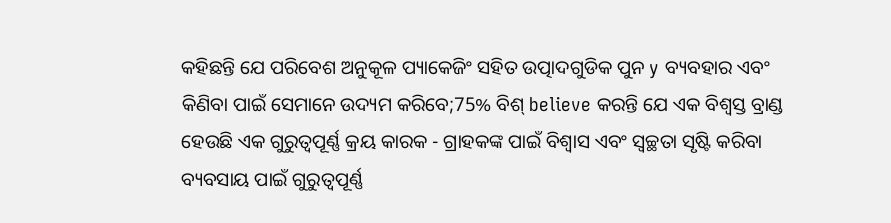କହିଛନ୍ତି ଯେ ପରିବେଶ ଅନୁକୂଳ ପ୍ୟାକେଜିଂ ସହିତ ଉତ୍ପାଦଗୁଡିକ ପୁନ y ବ୍ୟବହାର ଏବଂ କିଣିବା ପାଇଁ ସେମାନେ ଉଦ୍ୟମ କରିବେ;75% ବିଶ୍ believe କରନ୍ତି ଯେ ଏକ ବିଶ୍ୱସ୍ତ ବ୍ରାଣ୍ଡ ହେଉଛି ଏକ ଗୁରୁତ୍ୱପୂର୍ଣ୍ଣ କ୍ରୟ କାରକ - ଗ୍ରାହକଙ୍କ ପାଇଁ ବିଶ୍ୱାସ ଏବଂ ସ୍ୱଚ୍ଛତା ସୃଷ୍ଟି କରିବା ବ୍ୟବସାୟ ପାଇଁ ଗୁରୁତ୍ୱପୂର୍ଣ୍ଣ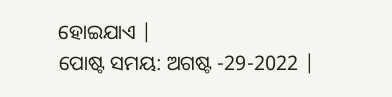ହୋଇଯାଏ |
ପୋଷ୍ଟ ସମୟ: ଅଗଷ୍ଟ -29-2022 |